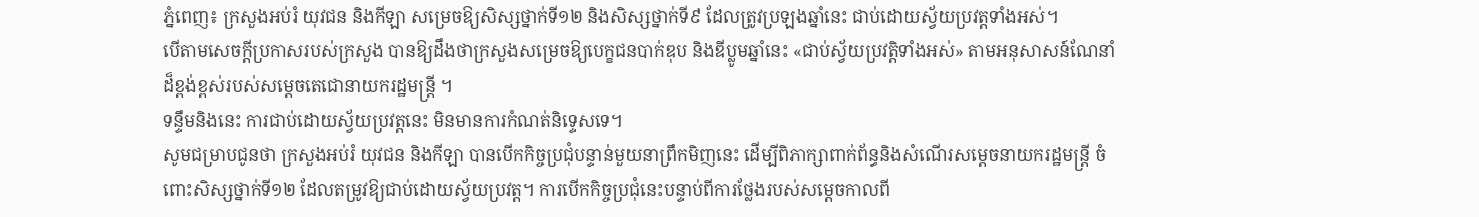ភ្នំពេញ៖ ក្រសួងអប់រំ យុវជន និងកីឡា សម្រេចឱ្យសិស្សថ្នាក់ទី១២ និងសិស្សថ្នាក់ទី៩ ដែលត្រូវប្រឡងឆ្នាំនេះ ជាប់ដោយស្វ័យប្រវត្តទាំងអស់។
បើតាមសេចក្ដីប្រកាសរបស់ក្រសួង បានឱ្យដឹងថាក្រសួងសម្រេចឱ្យបេក្ខជនបាក់ឌុប និងឌីប្លូមឆ្នាំនេះ «ជាប់ស្វ័យប្រវត្តិទាំងអស់» តាមអនុសាសន៍ណែនាំដ៏ខ្ពង់ខ្ពស់របស់សម្តេចតេជោនាយករដ្ឋមន្ត្រី ។
ទន្ទឹមនិងនេះ ការជាប់ដោយស្វ័យប្រវត្តនេះ មិនមានការកំណត់និទ្ទេសទេ។
សូមជម្រាបជូនថា ក្រសួងអប់រំ យុវជន និងកីឡា បានបើកកិច្ចប្រជុំបន្ទាន់មួយនាព្រឹកមិញនេះ ដើម្បីពិភាក្សាពាក់ព័ន្ធនិងសំណើរសម្ដេចនាយករដ្ឋមន្រ្តី ចំពោះសិស្សថ្នាក់ទី១២ ដែលតម្រូវឱ្យជាប់ដោយស្វ័យប្រវត្ត។ ការបើកកិច្ចប្រជុំនេះបន្ទាប់ពីការថ្លែងរបស់សម្ដេចកាលពី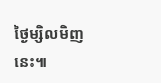ថ្ងៃម្សិលមិញនេះ៕